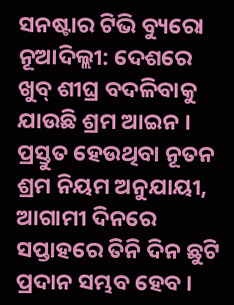ସନଷ୍ଟାର ଟିଭି ବ୍ୟୁରୋ
ନୂଆଦିଲ୍ଲୀ: ଦେଶରେ ଖୁବ୍ ଶୀଘ୍ର ବଦଳିବାକୁ ଯାଉଛି ଶ୍ରମ ଆଇନ । ପ୍ରସ୍ତୁତ ହେଉଥିବା ନୂତନ ଶ୍ରମ ନିୟମ ଅନୁଯାୟୀ, ଆଗାମୀ ଦିନରେ ସପ୍ତାହରେ ତିନି ଦିନ ଛୁଟି ପ୍ରଦାନ ସମ୍ଭବ ହେବ ।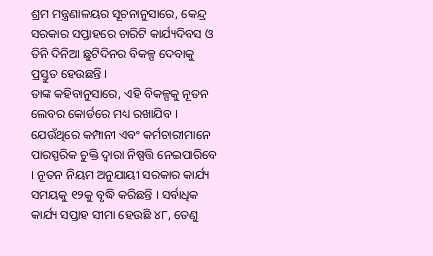ଶ୍ରମ ମନ୍ତ୍ରଣାଳୟର ସୂଚନାନୁସାରେ, କେନ୍ଦ୍ର ସରକାର ସପ୍ତାହରେ ଚାରିଟି କାର୍ଯ୍ୟଦିବସ ଓ ତିନି ଦିନିଆ ଛୁଟିଦିନର ବିକଳ୍ପ ଦେବାକୁ ପ୍ରସ୍ତୁତ ହେଉଛନ୍ତି ।
ତାଙ୍କ କହିବାନୁସାରେ, ଏହି ବିକଳ୍ପକୁ ନୂତନ ଲେବର କୋର୍ଡରେ ମଧ୍ୟ ରଖାଯିବ । ଯେଉଁଥିରେ କମ୍ପାନୀ ଏବଂ କର୍ମଚାରୀମାନେ ପାରସ୍ପରିକ ଚୁକ୍ତି ଦ୍ବାରା ନିଷ୍ପତ୍ତି ନେଇପାରିବେ । ନୂତନ ନିୟମ ଅନୁଯାୟୀ ସରକାର କାର୍ଯ୍ୟ ସମୟକୁ ୧୨କୁ ବୃଦ୍ଧି କରିଛନ୍ତି । ସର୍ବାଧିକ କାର୍ଯ୍ୟ ସପ୍ତାହ ସୀମା ହେଉଛି ୪୮, ତେଣୁ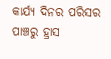କାର୍ଯ୍ୟ ଦିନର ପରିସର ପାଞ୍ଚରୁ ହ୍ରାସ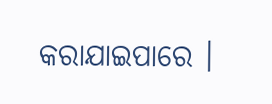କରାଯାଇପାରେ ।